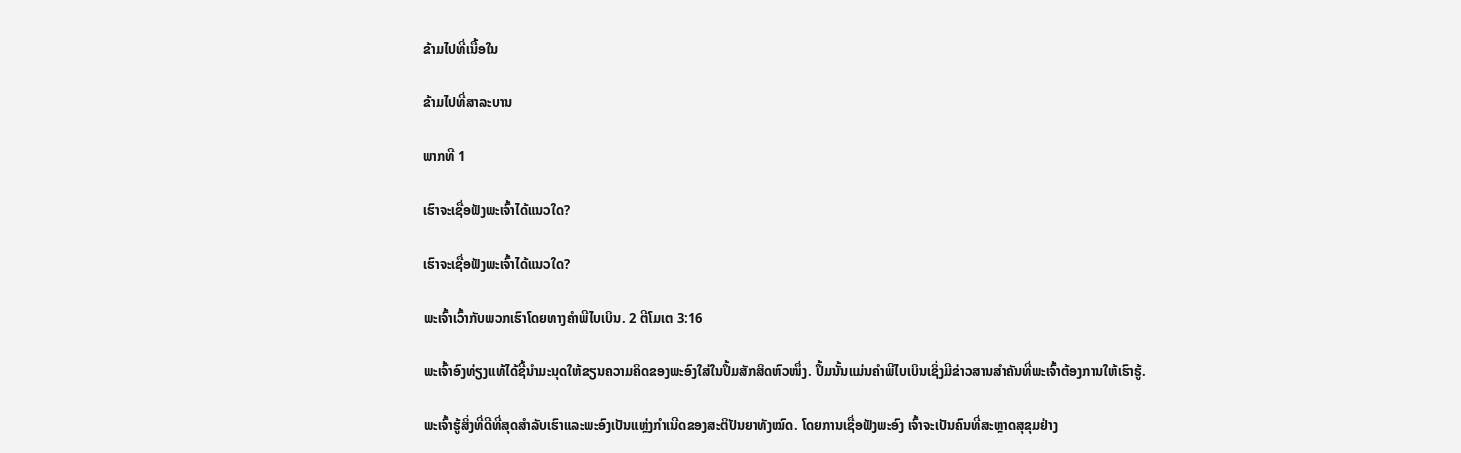ຂ້າມໄປທີ່ເນື້ອໃນ

ຂ້າມໄປທີ່ສາລະບານ

ພາກທີ 1

ເຮົາຈະເຊື່ອຟັງພະເຈົ້າໄດ້ແນວໃດ?

ເຮົາຈະເຊື່ອຟັງພະເຈົ້າໄດ້ແນວໃດ?

ພະເຈົ້າເວົ້າກັບພວກເຮົາໂດຍທາງຄຳພີໄບເບິນ. 2 ຕີໂມເຕ 3:16

ພະເຈົ້າອົງທ່ຽງແທ້ໄດ້ຊີ້ນຳມະນຸດໃຫ້ຂຽນຄວາມຄິດຂອງພະອົງໃສ່ໃນປຶ້ມສັກສິດຫົວໜຶ່ງ. ປຶ້ມນັ້ນແມ່ນຄຳພີໄບເບິນເຊິ່ງມີຂ່າວສານສຳຄັນທີ່ພະເຈົ້າຕ້ອງການໃຫ້ເຮົາຮູ້.

ພະເຈົ້າຮູ້ສິ່ງທີ່ດີທີ່ສຸດສຳລັບເຮົາແລະພະອົງເປັນແຫຼ່ງກຳເນີດຂອງສະຕິປັນຍາທັງໝົດ. ໂດຍການເຊື່ອຟັງພະອົງ ເຈົ້າຈະເປັນຄົນທີ່ສະຫຼາດສຸຂຸມຢ່າງ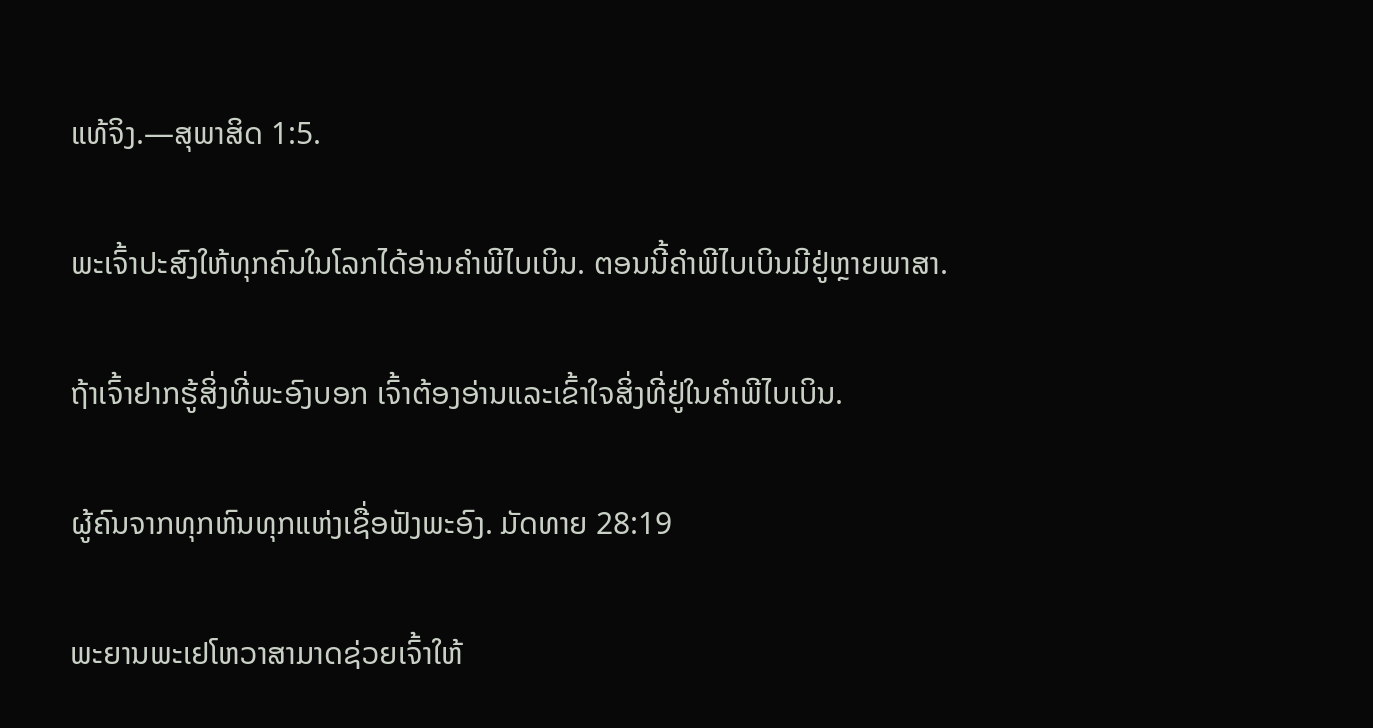ແທ້ຈິງ.—ສຸພາສິດ 1:5.

ພະເຈົ້າປະສົງໃຫ້ທຸກຄົນໃນໂລກໄດ້ອ່ານຄຳພີໄບເບິນ. ຕອນນີ້ຄຳພີໄບເບິນມີຢູ່ຫຼາຍພາສາ.

ຖ້າເຈົ້າຢາກຮູ້ສິ່ງທີ່ພະອົງບອກ ເຈົ້າຕ້ອງອ່ານແລະເຂົ້າໃຈສິ່ງທີ່ຢູ່ໃນຄຳພີໄບເບິນ.

ຜູ້ຄົນຈາກທຸກຫົນທຸກແຫ່ງເຊື່ອຟັງພະອົງ. ມັດທາຍ 28:19

ພະຍານພະເຢໂຫວາສາມາດຊ່ວຍເຈົ້າໃຫ້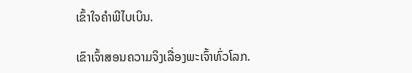ເຂົ້າໃຈຄຳພີໄບເບິນ.

ເຂົາເຈົ້າສອນຄວາມຈິງເລື່ອງພະເຈົ້າທົ່ວໂລກ.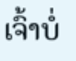ເຈົ້າບໍ່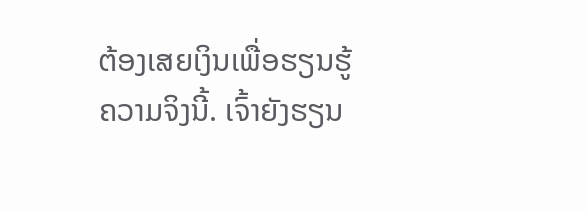ຕ້ອງເສຍເງິນເພື່ອຮຽນຮູ້ຄວາມຈິງນີ້. ເຈົ້າຍັງຮຽນ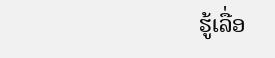ຮູ້ເລື່ອ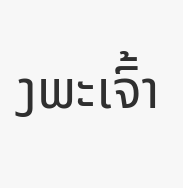ງພະເຈົ້າ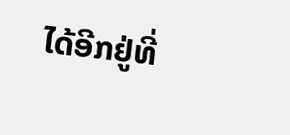ໄດ້ອີກຢູ່ທີ່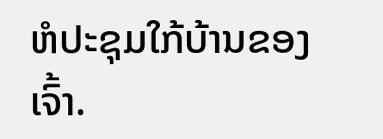ຫໍປະຊຸມໃກ້ບ້ານຂອງເຈົ້າ.